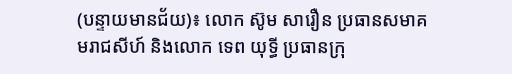(បន្ទាយមានជ័យ)៖ លោក ស៊ូម សារឿន ប្រធានសមាគមរាជសីហ៍ និងលោក ទេព យុទ្ធី ប្រធានក្រុ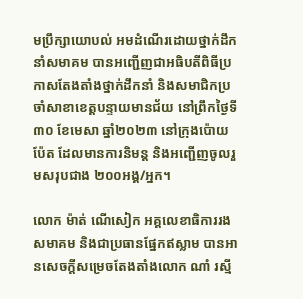មប្រឹក្សាយោបល់ អមដំណើរដោយថ្នាក់ដឹកនាំសមាគម បានអញ្ជើញជាអធិបតីពិធីប្រកាសតែងតាំងថ្នាក់ដឹកនាំ និងសមាជិកប្រចាំសាខាខេត្តបន្ទាយមានជ័យ នៅព្រឹកថ្ងៃទី៣០ ខែមេសា ឆ្នាំ២០២៣ នៅក្រុងប៉ោយប៉ែត ដែលមានការនិមន្ត និងអញ្ជើញចូលរួមសរុបជាង ២០០អង្គ/អ្នក។

លោក ម៉ាត់ ណើសៀក អគ្គលេខាធិការរងសមាគម និងជាប្រធានផ្នែកឥស្លាម បានអានសេចក្តីសម្រេចតែងតាំងលោក ណាំ រស្មី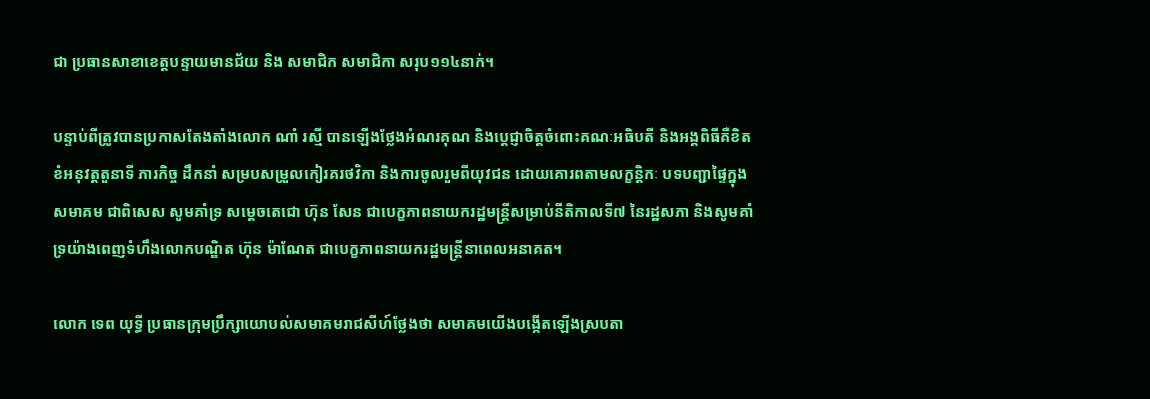ជា ប្រធានសាខាខេត្តបន្ទាយមានជ័យ និង សមាជិក សមាជិកា សរុប១១៤នាក់។

បន្ទាប់ពីត្រូវបានប្រកាសតែងតាំងលោក ណាំ រស្មី បានឡើងថ្លែងអំណរគុណ និងប្តេជ្ញាចិត្តចំពោះគណៈអធិបតី និងអង្គពិធីគឺខិតខំអនុវត្តតួនាទី ភារកិច្ច ដឹកនាំ សម្របសម្រួលកៀរគរថវិកា និងការចូលរួមពីយុវជន ដោយគោរពតាមលក្ខន្តិកៈ បទបញ្ជាផ្ទៃក្នុងសមាគម ជាពិសេស សូមគាំទ្រ សម្តេចតេជោ ហ៊ុន សែន ជាបេក្ខភាពនាយករដ្ឋមន្ត្រីសម្រាប់នីតិកាលទី៧ នៃរដ្ឋសភា និងសូមគាំទ្រយ៉ាងពេញទំហឹងលោកបណ្ឌិត ហ៊ុន ម៉ាណែត ជាបេក្ខភាពនាយករដ្ឋមន្ត្រីនាពេលអនាគត។

លោក ទេព យុទ្ធី ប្រធានក្រុមប្រឹក្សាយោបល់សមាគមរាជសីហ៍ថ្លែងថា សមាគមយើងបង្កើតឡើងស្របតា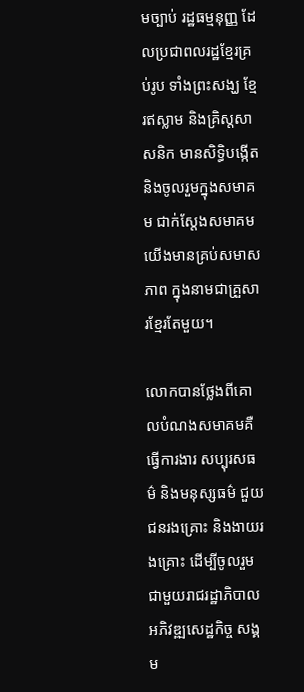មច្បាប់ រដ្ឋធម្មនុញ្ញ ដែលប្រជាពលរដ្ឋខ្មែរគ្រប់រូប ទាំងព្រះសង្ឃ ខ្មែរឥស្លាម និងគ្រិស្តសាសនិក មានសិទ្ធិបង្កើត និងចូលរួមក្នុងសមាគម ជាក់ស្តែងសមាគមយើងមានគ្រប់សមាសភាព ក្នុងនាមជាគ្រួសារខ្មែរតែមួយ។

លោកបានថ្លែងពីគោលបំណងសមាគមគឺ ធ្វើការងារ សប្បុរសធម៌ និងមនុស្សធម៌ ជួយជនរងគ្រោះ និងងាយរងគ្រោះ ដើម្បីចូលរួមជាមួយរាជរដ្ឋាភិបាល អភិវឌ្ឍសេដ្ឋកិច្ច សង្គម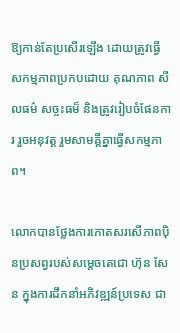ឱ្យកាន់តែប្រសើរឡើង ដោយត្រូវធ្វើសកម្មភាពប្រកបដោយ គុណភាព សីលធម៌ សច្ចះធម៏ និងត្រូវរៀបចំផែនការ រួចអនុវត្ត រួមសាមគ្គីគ្នាធ្វើសកម្មភាព។

លោកបានថ្លែងការកោតសរសើភាពប៉ិនប្រសព្វរបស់សម្តេចតេជោ ហ៊ុន សែន ក្នុងការដឹកនាំអភិវឌ្ឍន៍ប្រទេស ជា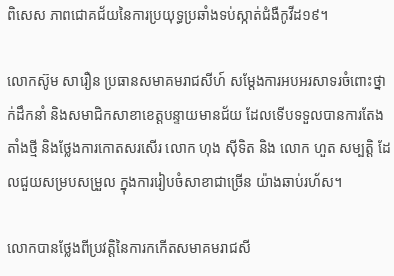ពិសេស ភាពជោគជ័យនៃការប្រយុទ្ធប្រឆាំងទប់ស្កាត់ជំងឺកូវីដ១៩។

លោកស៊ូម សារឿន ប្រធានសមាគមរាជសីហ៍ សម្តែងការអបអរសាទរចំពោះថ្នាក់ដឹកនាំ និងសមាជិកសាខាខេត្តបន្ទាយមានជ័យ ដែលទើបទទួលបានការតែងតាំងថ្មី និងថ្លែងការកោតសរសើរ លោក ហុង ស៊ីទិត និង លោក ហួត សម្បត្តិ ដែលជួយសម្របសម្រួល ក្នុងការរៀបចំសាខាជាច្រើន យ៉ាងឆាប់រហ័ស។

លោកបានថ្លែងពីប្រវត្តិនៃការកកើតសមាគមរាជសី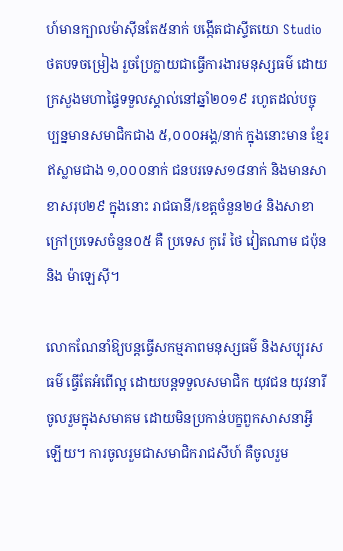ហ៍មានក្បាលម៉ាស៊ីនតែ៥នាក់ បង្កើតជាស្ទីតយោ Studio ថតបទចម្រៀង រួចប្រែក្លាយជាធ្វើការងារមនុស្សធម៌ ដោយក្រសួងមហាផ្ទៃទទួលស្គាល់នៅឆ្នាំ២០១៩ រហូតដល់បច្ចុប្បន្នមានសមាជិកជាង ៥,០០០អង្គ/នាក់ ក្នុងនោះមាន ខ្មែរឥស្លាមជាង ១,០០០នាក់ ជនបរទេស១៨នាក់ និងមានសាខាសរុប២៩ ក្នុងនោះ រាជធានី/ខេត្តចំនួន២៤ និងសាខាក្រៅប្រទេសចំនួន០៥ គឺ ប្រទេស កូរ៉េ ថៃ វៀតណាម ជប៉ុន និង ម៉ាឡេស៊ី។

លោកណែនាំឱ្យបន្តធ្វើសកម្មភាពមនុស្សធម៌ និងសប្បុរសធម៌ ធ្វើតែអំពើល្អ ដោយបន្តទទួលសមាជិក យុវជន យុវនារី ចូលរួមក្នុងសមាគម ដោយមិនប្រកាន់បក្ខពួកសាសនាអ្វីឡើយ។ ការចូលរួមជាសមាជិករាជសីហ៍ គឺចូលរួម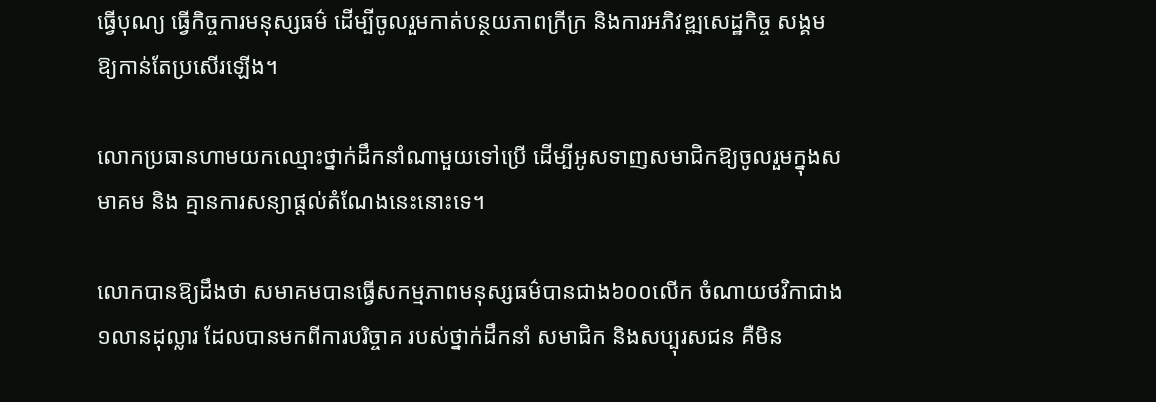ធ្វើបុណ្យ ធ្វើកិច្ចការមនុស្សធម៌ ដើម្បីចូលរួមកាត់បន្ថយភាពក្រីក្រ និងការអភិវឌ្ឍសេដ្ឋកិច្ច សង្គមឱ្យកាន់តែប្រសើរឡើង។

លោកប្រធានហាមយកឈ្មោះថ្នាក់ដឹកនាំណាមួយទៅប្រើ ដើម្បីអូសទាញសមាជិកឱ្យចូលរួមក្នុងសមាគម និង គ្មានការសន្យាផ្តល់តំណែងនេះនោះទេ។

លោកបានឱ្យដឹងថា សមាគមបានធ្វើសកម្មភាពមនុស្សធម៌បានជាង៦០០លើក ចំណាយថវិកាជាង ១លានដុល្លារ ដែលបានមកពីការបរិច្ចាគ របស់ថ្នាក់ដឹកនាំ សមាជិក និងសប្បុរសជន គឺមិន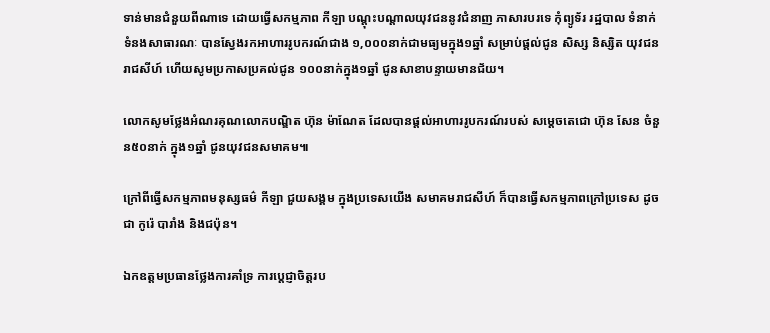ទាន់មានជំនួយពីណាទេ ដោយធ្វើសកម្មភាព កីឡា បណ្តុះបណ្តាលយុវជននូវជំនាញ ភាសារបរទេ កុំព្យូទ័រ រដ្ឋបាល ទំនាក់ទំនងសាធារណៈ បានស្វែងរកអាហាររូបករណ៍ជាង ១,០០០នាក់ជាមធ្យមក្នុង១ឆ្នាំ សម្រាប់ផ្តល់ជូន សិស្ស និស្សិត យុវជនរាជសីហ៍ ហើយសូមប្រកាសប្រគល់ជូន ១០០នាក់ក្នុង១ឆ្នាំ ជូនសាខាបន្ទាយមានជ័យ។

លោកសូមថ្លែងអំណរគុណលោកបណ្ឌិត ហ៊ុន ម៉ាណែត ដែលបានផ្តល់អាហាររូបករណ៍របស់ សម្តេចតេជោ ហ៊ុន សែន ចំនួន៥០នាក់ ក្នុង១ឆ្នាំ ជូនយុវជនសមាគម៕

ក្រៅពីធ្វើសកម្មភាពមនុស្សធម៌ កីឡា ជួយសង្គម ក្នុងប្រទេសយើង សមាគមរាជសីហ៍ ក៏បានធ្វើសកម្មភាពក្រៅប្រទេស ដូចជា កូរ៉េ បារាំង និងជប៉ុន។

ឯកឧត្ដមប្រធានថ្លែងការគាំទ្រ ការប្តេជ្ញាចិត្តរប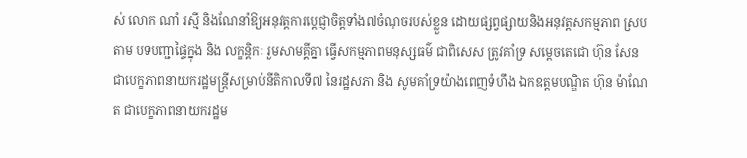ស់ លោក ណាំ រស្មី និងណែនាំឱ្យអនុវត្តការប្តេជ្ញាចិត្តទាំង៧ចំណុចរបស់ខ្លួន ដោយផ្សព្វផ្សាយនិងអនុវត្តសកម្មភាព ស្របតាម បទបញ្ជាផ្ទៃក្នុង និង លក្ខន្តិកៈ រួមសាមគ្គីគ្នា ធ្វើសកម្មភាពមនុស្សធម៌ ជាពិសេស ត្រូវគាំទ្រ សម្តេចតេជោ ហ៊ុន សែន ជាបេក្ខភាពនាយករដ្ឋមន្ត្រីសម្រាប់នីតិកាលទី៧ នៃរដ្ឋសភា និង សូមគាំទ្រយ៉ាងពេញទំហឹង ឯកឧត្តមបណ្ឌិត ហ៊ុន ម៉ាណែត ជាបេក្ខភាពនាយករដ្ឋម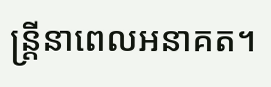ន្ត្រីនាពេលអនាគត។